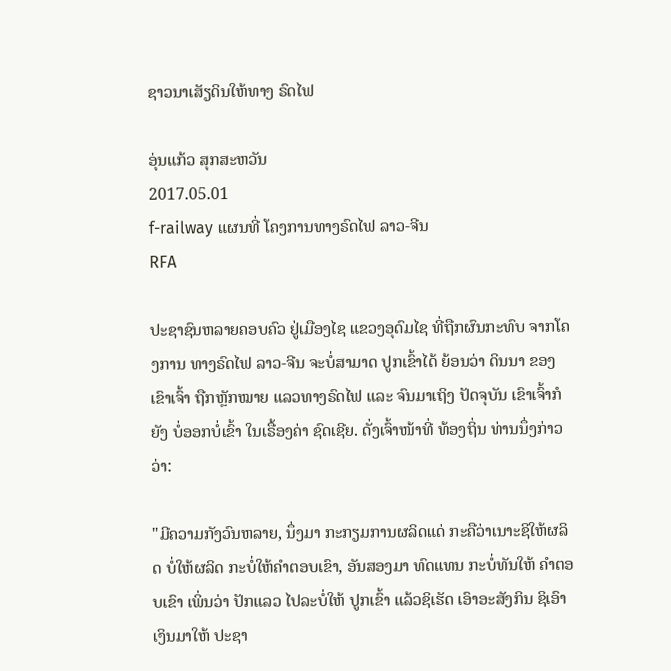ຊາວນາເສັຽດິນໃຫ້ທາງ ຣົດໄຟ

ອຸ່ນແກ້ວ ສຸກສະຫວັນ
2017.05.01
f-railway ແຜນທີ່ ໂຄງການທາງຣົດໄຟ ລາວ-ຈີນ
RFA

ປະຊາຊົນຫລາຍຄອບຄົວ ຢູ່ເມືອງໄຊ ແຂວງອຸດົມໄຊ ທີ່ຖືກຜົນກະທົບ ຈາກໂຄງການ ທາງຣົດໄຟ ລາວ-ຈີນ ຈະບໍ່ສາມາດ ປູກເຂົ້າໄດ້ ຍ້ອນວ່າ ດິນນາ ຂອງເຂົາເຈົ້າ ຖືກຫຼັກໝາຍ ແລວທາງຣົດໄຟ ແລະ ຈົນມາເຖິງ ປັດຈຸບັນ ເຂົາເຈົ້າກໍຍັງ ບໍ່ອອກບໍ່ເຂົ້າ ໃນເຣື້ອງຄ່າ ຊົດເຊີຍ. ດັ່ງເຈົ້າໜ້າທີ່ ທ້ອງຖິ່ນ ທ່ານນຶ່ງກ່າວວ່າ:

"ມີຄວາມກັງວົນຫລາຍ, ນຶ່ງມາ ກະກຽມການຜລິດແດ່ ກະຄືວ່າເນາະຊິໃຫ້ຜລິດ ບໍ່ໃຫ້ຜລິດ ກະບໍ່ໃຫ້ຄຳຕອບເຂົາ, ອັນສອງມາ ທົດແທນ ກະບໍ່ທັນໃຫ້ ຄຳຕອບເຂົາ ເພິ່ນວ່າ ປັກແລວ ໄປລະບໍ່ໃຫ້ ປູກເຂົ້າ ແລ້ວຊິເຮັດ ເອົາອະສັງກິນ ຊິເອົາເງິນມາໃຫ້ ປະຊາ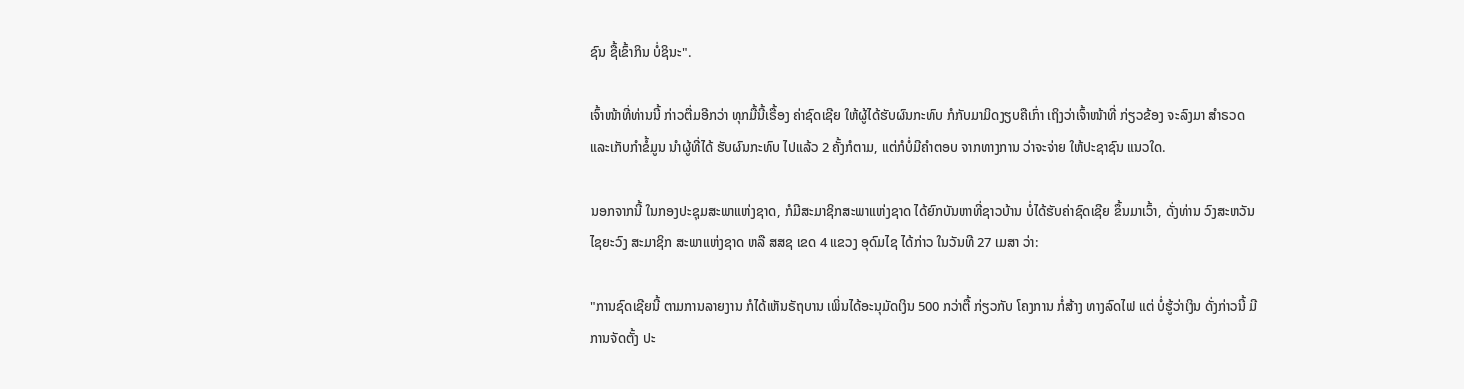ຊົນ ຊື້ເຂົ້າກິນ ບໍ່ຊິນະ".

ເຈົ້າໜ້າທີ່ທ່ານນີ້ ກ່າວຕື່ມອີກວ່າ ທຸກມື້ນີ້ເຣື້ອງ ຄ່າຊົດເຊີຍ ໃຫ້ຜູ້ໄດ້ຮັບຜົນກະທົບ ກໍກັບມາມິດງຽບຄືເກົ່າ ເຖິງວ່າເຈົ້າໜ້າທີ່ ກ່ຽວຂ້ອງ ຈະລົງມາ ສຳຣວດ ແລະເກັບກຳຂໍ້ມູນ ນຳຜູ້ທີ່ໄດ້ ຮັບຜົນກະທົບ ໄປແລ້ວ 2 ຄັ້ງກໍຕາມ, ແຕ່ກໍບໍ່ມີຄຳຕອບ ຈາກທາງການ ວ່າຈະຈ່າຍ ໃຫ້ປະຊາຊົນ ແນວໃດ.

ນອກຈາກນີ້ ໃນກອງປະຊຸມສະພາແຫ່ງຊາດ, ກໍມີສະມາຊິກສະພາແຫ່ງຊາດ ໄດ້ຍົກບັນຫາທີ່ຊາວບ້ານ ບໍ່ໄດ້ຮັບຄ່າຊົດເຊີຍ ຂຶ້ນມາເວົ້າ, ດັ່ງທ່ານ ວົງສະຫວັນ ໄຊຍະວົງ ສະມາຊິກ ສະພາແຫ່ງຊາດ ຫລື ສສຊ ເຂດ 4 ແຂວງ ອຸດົມໄຊ ໄດ້ກ່າວ ໃນວັນທີ 27 ເມສາ ວ່າ:

"ການຊົດເຊີຍນີ້ ຕາມການລາຍງານ ກໍໄດ້ເຫັນຣັຖບານ ເພິ່ນໄດ້ອະນຸມັດເງິນ 500 ກວ່າຕື້ ກ່ຽວກັບ ໂຄງການ ກໍ່ສ້າງ ທາງລົດໄຟ ແຕ່ ບໍ່ຮູ້ວ່າເງິນ ດັ່ງກ່າວນີ້ ມີການຈັດຕັ້ງ ປະ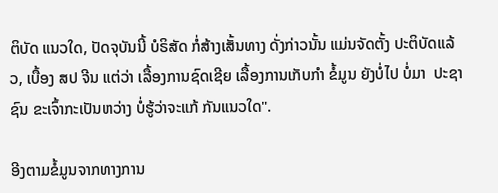ຕິບັດ ແນວໃດ, ປັດຈຸບັນນີ້ ບໍຣິສັດ ກໍ່ສ້າງເສັ້ນທາງ ດັ່ງກ່າວນັ້ນ ແມ່ນຈັດຕັ້ງ ປະຕິບັດແລ້ວ, ເບື້ອງ ສປ ຈີນ ແຕ່ວ່າ ເລື້ອງການຊົດເຊີຍ ເລື້ອງການເກັບກຳ ຂໍ້ມູນ ຍັງບໍ່ໄປ ບໍ່ມາ  ປະຊາຊົນ ຂະເຈົ້າກະເປັນຫວ່າງ ບໍ່ຮູ້ວ່າຈະແກ້ ກັນແນວໃດ".

ອີງຕາມຂໍ້ມູນຈາກທາງການ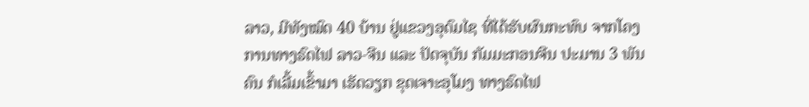ລາວ, ມີທັງໝົດ 40 ບ້ານ ຢູ່ແຂວງອຸດົມໄຊ ທີ່ໄດ້ຮັບຜົນກະທົບ ຈາກໂຄງການທາງຣົດໄຟ ລາວ-ຈີນ ແລະ ປັດຈຸບັນ ກັມມະກອນຈີນ ປະມານ 3 ພັນຄົນ ກໍເລີ້ມເຂົ້າມາ ເຮັດວຽກ ຂຸດເຈາະອຸໂມງ ທາງຣົດໄຟ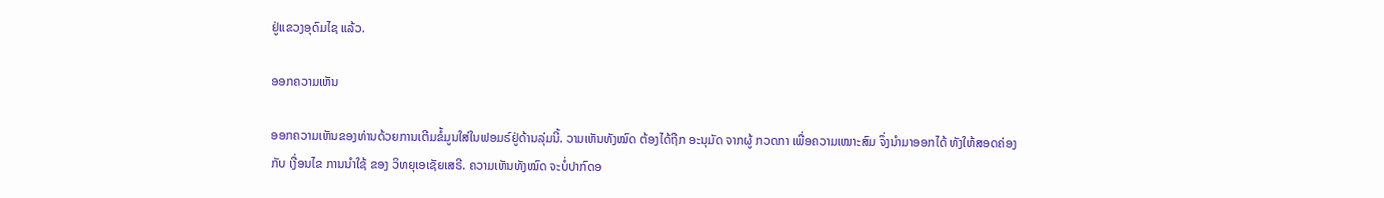ຢູ່ແຂວງອຸດົມໄຊ ແລ້ວ.

ອອກຄວາມເຫັນ

ອອກຄວາມເຫັນຂອງທ່ານດ້ວຍການເຕີມຂໍ້ມູນໃສ່ໃນຟອມຣ໌ຢູ່ດ້ານລຸ່ມນີ້. ວາມເຫັນທັງໝົດ ຕ້ອງໄດ້ຖືກ ອະນຸມັດ ຈາກຜູ້ ກວດກາ ເພື່ອຄວາມເໝາະສົມ ຈຶ່ງນໍາມາອອກໄດ້ ທັງໃຫ້ສອດຄ່ອງ ກັບ ເງື່ອນໄຂ ການນຳໃຊ້ ຂອງ ວິທຍຸເອເຊັຍເສຣີ. ຄວາມເຫັນທັງໝົດ ຈະບໍ່ປາກົດອ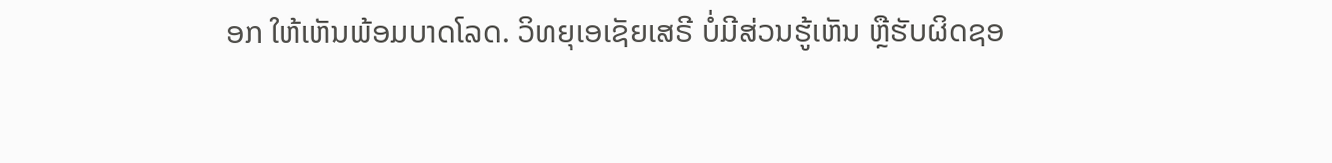ອກ ໃຫ້ເຫັນພ້ອມບາດໂລດ. ວິທຍຸເອເຊັຍເສຣີ ບໍ່ມີສ່ວນຮູ້ເຫັນ ຫຼືຮັບຜິດຊອ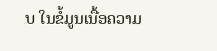ບ ໃນຂໍ້ມູນເນື້ອຄວາມ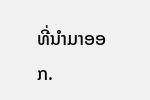ທີ່ນໍາມາອອກ.